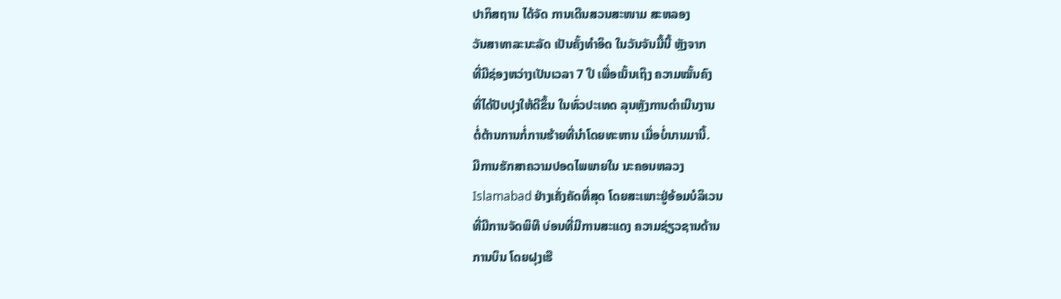ປາກິສຖານ ໄດ້ຈັດ ການເດີນສວນສະໜາມ ສະຫລອງ
ວັນສາທາລະນະລັດ ເປັນຄັ້ງທຳອິດ ໃນວັນຈັນມື້ນີ້ ຫຼັງຈາກ
ທີ່ມີຊ່ອງຫວ່າງເປັນເວລາ 7 ປີ ເພື່ອເນັ້ນເຖິງ ຄວາມໝັ້ນຄົງ
ທີ່ໄດ້ປັບປຸງໃຫ້ດີຂຶ້ນ ໃນທົ່ວປະເທດ ລຸນຫຼັງການດຳເນີນງານ
ຕໍ່ຕ້ານການກໍ່ການຮ້າຍທີ່ນຳໂດຍທະຫານ ເມື່ອບໍ່ນານມານີ້.
ມີການຮັກສາຄວາມປອດໄພພາຍໃນ ນະຄອນຫລວງ
Islamabad ຢ່າງເຄັ່ງຄັດທີ່ສຸດ ໂດຍສະເພາະຢູ່ອ້ອມບໍລິເວນ
ທີ່ມີການຈັດພິທີ ບ່ອນທີ່ມີການສະແດງ ຄວາມຊ່ຽວຊານດ້ານ
ການບິນ ໂດຍຝຸງເຮື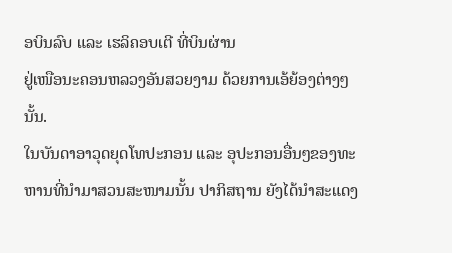ອບິນລົບ ແລະ ເຮລິຄອບເຕີ ທີ່ບິນຜ່ານ
ຢູ່ເໜືອນະຄອນຫລວງອັນສວຍງາມ ດ້ວຍການເອ້ຍ້ອງຕ່າງໆນັ້ນ.
ໃນບັນດາອາວຸດຍຸດໂທປະກອນ ແລະ ອຸປະກອນອື່ນໆຂອງທະຫານທີ່ນຳມາສວນສະໜາມນັ້ນ ປາກິສຖານ ຍັງໄດ້ນຳສະແດງ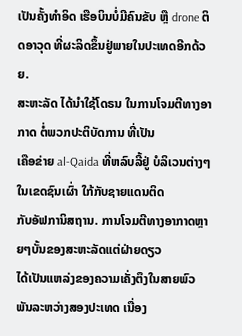ເປັນຄັ້ງທຳອິດ ເຮືອບິນບໍ່ມີຄົນຂັບ ຫຼື drone ຕິດອາວຸດ ທີ່ຜະລິດຂຶ້ນຢູ່ພາຍໃນປະເທດອີກດ້ວຍ.
ສະຫະລັດ ໄດ້ນຳໃຊ້ໂດຣນ ໃນການໂຈມຕີທາງອາກາດ ຕໍ່ພວກປະຕິບັດການ ທີ່ເປັນ
ເຄືອຂ່າຍ al-Qaida ທີ່ຫລົບລີ້ຢູ່ ບໍລິເວນຕ່າງໆໃນເຂດຊົນເຜົ່າ ໃກ້ກັບຊາຍແດນຕິດ
ກັບອັຟການິສຖານ. ການໂຈມຕີທາງອາກາດຫຼາຍໆບັ້ນຂອງສະຫະລັດແຕ່ຝ່າຍດຽວ
ໄດ້ເປັນແຫລ່ງຂອງຄວາມເຄັ່ງຕຶງໃນສາຍພົວພັນລະຫວ່າງສອງປະເທດ ເນື່ອງ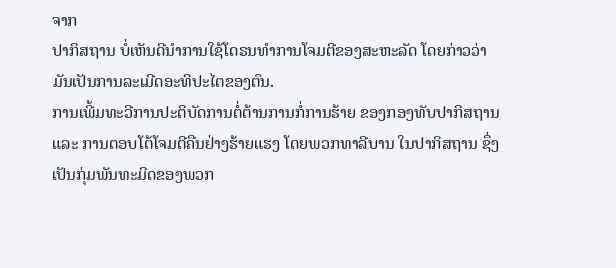ຈາກ
ປາກິສຖານ ບໍ່ເຫັນດີນຳການໃຊ້ໂດຣນທຳການໂຈມຕີຂອງສະຫະລັດ ໂດຍກ່າວວ່າ
ມັນເປັນການລະເມີດອະທິປະໄຕຂອງຕົນ.
ການເພີ້ມທະວີການປະຕິບັດການຕໍ່ຕ້ານການກໍ່ການຮ້າຍ ຂອງກອງທັບປາກິສຖານ
ແລະ ການຕອບໂຕ້ໂຈມຕີຄືນຢ່າງຮ້າຍແຮງ ໂດຍພວກທາລີບານ ໃນປາກິສຖານ ຊຶ່ງ
ເປັນກຸ່ມພັນທະມິດຂອງພວກ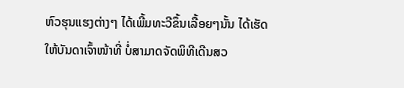ຫົວຮຸນແຮງຕ່າງໆ ໄດ້ເພີ້ມທະວີຂຶ້ນເລື້ອຍໆນັ້ນ ໄດ້ເຮັດ
ໃຫ້ບັນດາເຈົ້າໜ້າທີ່ ບໍ່ສາມາດຈັດພິທີເດີນສວ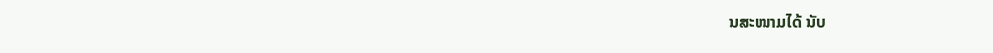ນສະໜາມໄດ້ ນັບ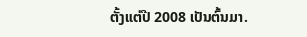ຕັ້ງແຕ່ປີ 2008 ເປັນຕົ້ນມາ.